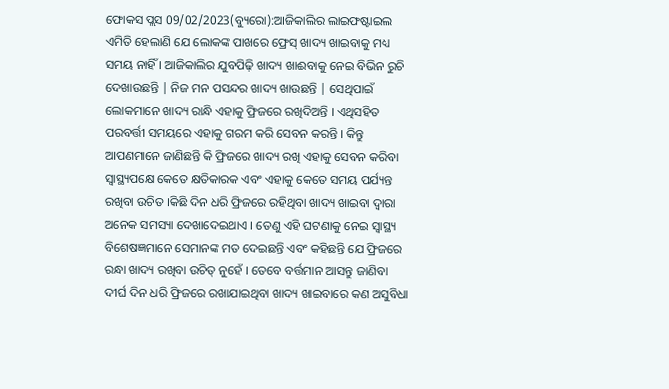ଫୋକସ ପ୍ଲସ 09/02/2023(ବ୍ୟୁରୋ):ଆଜିକାଲିର ଲାଇଫଷ୍ଟାଇଲ ଏମିତି ହେଲାଣି ଯେ ଲୋକଙ୍କ ପାଖରେ ଫ୍ରେସ୍ ଖାଦ୍ୟ ଖାଇବାକୁ ମଧ୍ୟ ସମୟ ନାହିଁ । ଆଜିକାଲିର ଯୁବପିଢ଼ି ଖାଦ୍ୟ ଖାଈବାକୁ ନେଇ ବିଭିନ ରୁଚି ଦେଖାଉଛନ୍ତି | ନିଜ ମନ ପସନ୍ଦର ଖାଦ୍ୟ ଖାଉଛନ୍ତି | ସେଥିପାଇଁ ଲୋକମାନେ ଖାଦ୍ୟ ରାନ୍ଧି ଏହାକୁ ଫ୍ରିଜରେ ରଖିଦିଅନ୍ତି । ଏଥିସହିତ ପରବର୍ତ୍ତୀ ସମୟରେ ଏହାକୁ ଗରମ କରି ସେବନ କରନ୍ତି । କିନ୍ତୁ ଆପଣମାନେ ଜାଣିଛନ୍ତି କି ଫ୍ରିଜରେ ଖାଦ୍ୟ ରଖି ଏହାକୁ ସେବନ କରିବା ସ୍ୱାସ୍ଥ୍ୟପକ୍ଷେ କେତେ କ୍ଷତିକାରକ ଏବଂ ଏହାକୁ କେତେ ସମୟ ପର୍ଯ୍ୟନ୍ତ ରଖିବା ଉଚିତ ।କିଛି ଦିନ ଧରି ଫ୍ରିଜରେ ରହିଥିବା ଖାଦ୍ୟ ଖାଇବା ଦ୍ୱାରା ଅନେକ ସମସ୍ୟା ଦେଖାଦେଇଥାଏ । ତେଣୁ ଏହି ଘଟଣାକୁ ନେଇ ସ୍ୱାସ୍ଥ୍ୟ ବିଶେଷଜ୍ଞମାନେ ସେମାନଙ୍କ ମତ ଦେଇଛନ୍ତି ଏବଂ କହିଛନ୍ତି ଯେ ଫ୍ରିଜରେ ରନ୍ଧା ଖାଦ୍ୟ ରଖିବା ଉଚିତ୍ ନୁହେଁ । ତେବେ ବର୍ତ୍ତମାନ ଆସନ୍ତୁ ଜାଣିବା ଦୀର୍ଘ ଦିନ ଧରି ଫ୍ରିଜରେ ରଖାଯାଇଥିବା ଖାଦ୍ୟ ଖାଇବାରେ କଣ ଅସୁବିଧା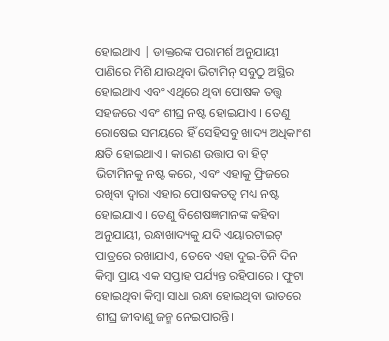ହୋଇଥାଏ | ଡାକ୍ତରଙ୍କ ପରାମର୍ଶ ଅନୁଯାୟୀ ପାଣିରେ ମିଶି ଯାଉଥିବା ଭିଟାମିନ୍ ସବୁଠୁ ଅସ୍ଥିର ହୋଇଥାଏ ଏବଂ ଏଥିରେ ଥିବା ପୋଷକ ତତ୍ତ୍ୱ ସହଜରେ ଏବଂ ଶୀଘ୍ର ନଷ୍ଟ ହୋଇଯାଏ । ତେଣୁ ରୋଷେଇ ସମୟରେ ହିଁ ସେହିସବୁ ଖାଦ୍ୟ ଅଧିକାଂଶ କ୍ଷତି ହୋଇଥାଏ । କାରଣ ଉତ୍ତାପ ବା ହିଟ୍ ଭିଟାମିନକୁ ନଷ୍ଟ କରେ, ଏବଂ ଏହାକୁ ଫ୍ରିଜରେ ରଖିବା ଦ୍ୱାରା ଏହାର ପୋଷକତତ୍ୱ ମଧ୍ୟ ନଷ୍ଟ ହୋଇଯାଏ । ତେଣୁ ବିଶେଷଜ୍ଞମାନଙ୍କ କହିବା ଅନୁଯାୟୀ, ରନ୍ଧାଖାଦ୍ୟକୁ ଯଦି ଏୟାରଟାଇଟ୍ ପାତ୍ରରେ ରଖାଯାଏ, ତେବେ ଏହା ଦୁଇ-ତିନି ଦିନ କିମ୍ବା ପ୍ରାୟ ଏକ ସପ୍ତାହ ପର୍ଯ୍ୟନ୍ତ ରହିପାରେ । ଫୁଟା ହୋଇଥିବା କିମ୍ବା ସାଧା ରନ୍ଧା ହୋଇଥିବା ଭାତରେ ଶୀଘ୍ର ଜୀବାଣୁ ଜନ୍ମ ନେଇପାରନ୍ତି।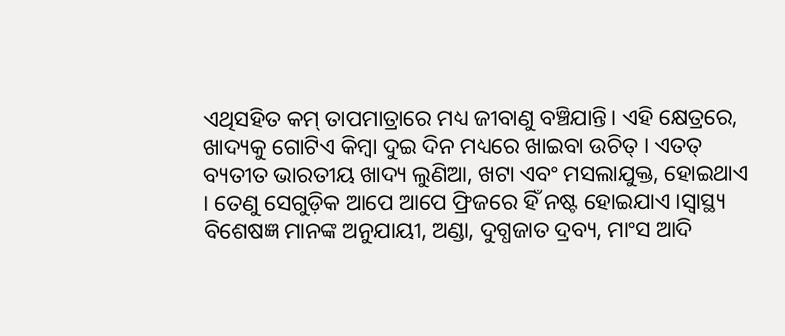ଏଥିସହିତ କମ୍ ତାପମାତ୍ରାରେ ମଧ୍ୟ ଜୀବାଣୁ ବଞ୍ଚିଯାନ୍ତି। ଏହି କ୍ଷେତ୍ରରେ, ଖାଦ୍ୟକୁ ଗୋଟିଏ କିମ୍ବା ଦୁଇ ଦିନ ମଧ୍ୟରେ ଖାଇବା ଉଚିତ୍ । ଏତତ୍ ବ୍ୟତୀତ ଭାରତୀୟ ଖାଦ୍ୟ ଲୁଣିଆ, ଖଟା ଏବଂ ମସଲାଯୁକ୍ତ, ହୋଇଥାଏ । ତେଣୁ ସେଗୁଡ଼ିକ ଆପେ ଆପେ ଫ୍ରିଜରେ ହିଁ ନଷ୍ଟ ହୋଇଯାଏ ।ସ୍ୱାସ୍ଥ୍ୟ ବିଶେଷଜ୍ଞ ମାନଙ୍କ ଅନୁଯାୟୀ, ଅଣ୍ଡା, ଦୁଗ୍ଧଜାତ ଦ୍ରବ୍ୟ, ମାଂସ ଆଦି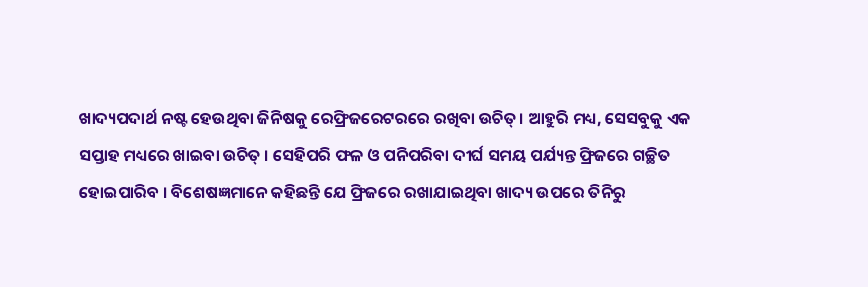ଖାଦ୍ୟପଦାର୍ଥ ନଷ୍ଟ ହେଉଥିବା ଜିନିଷକୁ ରେଫ୍ରିଜରେଟରରେ ରଖିବା ଉଚିତ୍। ଆହୁରି ମଧ୍ୟ, ସେସବୁକୁ ଏକ ସପ୍ତାହ ମଧ୍ୟରେ ଖାଇବା ଉଚିତ୍ । ସେହିପରି ଫଳ ଓ ପନିପରିବା ଦୀର୍ଘ ସମୟ ପର୍ଯ୍ୟନ୍ତ ଫ୍ରିଜରେ ଗଚ୍ଛିତ ହୋଇପାରିବ । ବିଶେଷଜ୍ଞମାନେ କହିଛନ୍ତି ଯେ ଫ୍ରିଜରେ ରଖାଯାଇଥିବା ଖାଦ୍ୟ ଉପରେ ତିନିରୁ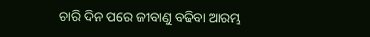ଚାରି ଦିନ ପରେ ଜୀବାଣୁ ବଢିବା ଆରମ୍ଭ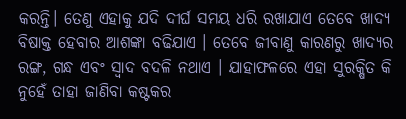କରନ୍ତି। ତେଣୁ ଏହାକୁ ଯଦି ଦୀର୍ଘ ସମୟ ଧରି ରଖାଯାଏ ତେବେ ଖାଦ୍ୟ ବିଷାକ୍ତ ହେବାର ଆଶଙ୍କା ବଢିଯାଏ । ତେବେ ଜୀବାଣୁ କାରଣରୁ ଖାଦ୍ୟର ରଙ୍ଗ, ଗନ୍ଧ ଏବଂ ସ୍ୱାଦ ବଦଳି ନଥାଏ । ଯାହାଫଳରେ ଏହା ସୁରକ୍ଷିତ କି ନୁହେଁ ତାହା ଜାଣିବା କଷ୍ଟକର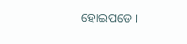ହୋଇପଡେ ।